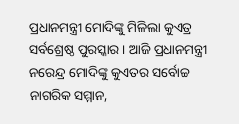ପ୍ରଧାନମନ୍ତ୍ରୀ ମୋଦିଙ୍କୁ ମିଳିଲା କୁଏତ୍ର ସର୍ବଶ୍ରେଷ୍ଠ ପୁରସ୍କାର । ଆଜି ପ୍ରଧାନମନ୍ତ୍ରୀ ନରେନ୍ଦ୍ର ମୋଦିଙ୍କୁ କୁଏତର ସର୍ବୋଚ୍ଚ ନାଗରିକ ସମ୍ମାନ,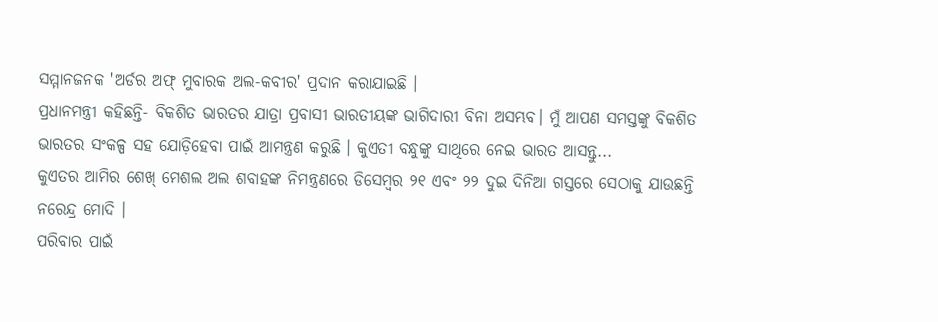ସମ୍ମାନଜନକ 'ଅର୍ଡର ଅଫ୍ ମୁବାରକ ଅଲ-କବୀର' ପ୍ରଦାନ କରାଯାଇଛି ।
ପ୍ରଧାନମନ୍ତ୍ରୀ କହିଛନ୍ତି- ବିକଶିତ ଭାରତର ଯାତ୍ରା ପ୍ରବାସୀ ଭାରତୀୟଙ୍କ ଭାଗିଦାରୀ ବିନା ଅସମ୍ଭବ। ମୁଁ ଆପଣ ସମସ୍ତଙ୍କୁ ବିକଶିତ ଭାରତର ସଂକଳ୍ପ ସହ ଯୋଡ଼ିହେବା ପାଇଁ ଆମନ୍ତ୍ରଣ କରୁଛି । କୁଏତୀ ବନ୍ଧୁଙ୍କୁ ସାଥିରେ ନେଇ ଭାରତ ଆସନ୍ତୁ...
କୁଏତର ଆମିର ଶେଖ୍ ମେଶଲ ଅଲ ଶବାହଙ୍କ ନିମନ୍ତ୍ରଣରେ ଡିସେମ୍ବର ୨୧ ଏବଂ ୨୨ ଦୁଇ ଦିନିଆ ଗସ୍ତରେ ସେଠାକୁ ଯାଉଛନ୍ତି ନରେନ୍ଦ୍ର ମୋଦି ।
ପରିବାର ପାଇଁ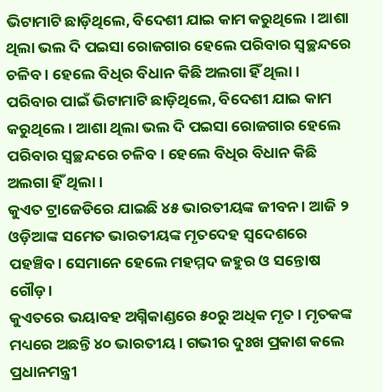ଭିଟାମାଟି ଛାଡ଼ିଥିଲେ, ବିଦେଶୀ ଯାଇ କାମ କରୁଥିଲେ । ଆଶା ଥିଲା ଭଲ ଦି ପଇସା ରୋଜଗାର ହେଲେ ପରିବାର ସ୍ବଚ୍ଛନ୍ଦରେ ଚଳିବ । ହେଲେ ବିଧିର ବିଧାନ କିଛି ଅଲଗା ହିଁ ଥିଲା ।
ପରିବାର ପାଇଁ ଭିଟାମାଟି ଛାଡ଼ିଥିଲେ, ବିଦେଶୀ ଯାଇ କାମ କରୁଥିଲେ । ଆଶା ଥିଲା ଭଲ ଦି ପଇସା ରୋଜଗାର ହେଲେ ପରିବାର ସ୍ବଚ୍ଛନ୍ଦରେ ଚଳିବ । ହେଲେ ବିଧିର ବିଧାନ କିଛି ଅଲଗା ହିଁ ଥିଲା ।
କୁଏତ ଟ୍ରାଜେଡିରେ ଯାଇଛି ୪୫ ଭାରତୀୟଙ୍କ ଜୀବନ। ଆଜି ୨ ଓଡ଼ିଆଙ୍କ ସମେତ ଭାରତୀୟଙ୍କ ମୃତଦେହ ସ୍ବଦେଶରେ ପହଞ୍ଚିବ। ସେମାନେ ହେଲେ ମହମ୍ମଦ ଜହୁର ଓ ସନ୍ତୋଷ ଗୌଡ଼।
କୁଏତରେ ଭୟାବହ ଅଗ୍ନିକାଣ୍ଡରେ ୫୦ରୁ ଅଧିକ ମୃତ । ମୃତକଙ୍କ ମଧ୍ୟରେ ଅଛନ୍ତି ୪୦ ଭାରତୀୟ । ଗଭୀର ଦୁଃଖ ପ୍ରକାଶ କଲେ ପ୍ରଧାନମନ୍ତ୍ରୀ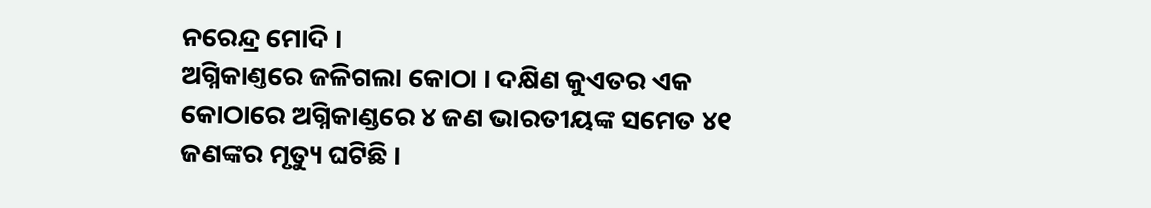ନରେନ୍ଦ୍ର ମୋଦି ।
ଅଗ୍ନିକାଣ୍ତରେ ଜଳିଗଲା କୋଠା । ଦକ୍ଷିଣ କୁଏତର ଏକ କୋଠାରେ ଅଗ୍ନିକାଣ୍ଡରେ ୪ ଜଣ ଭାରତୀୟଙ୍କ ସମେତ ୪୧ ଜଣଙ୍କର ମୃତ୍ୟୁ ଘଟିଛି ।